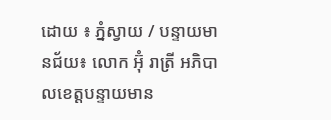ដោយ ៖ ភ្នំស្វាយ / បន្ទាយមានជ័យ៖ លោក អ៊ុំ រាត្រី អភិបាលខេត្តបន្ទាយមាន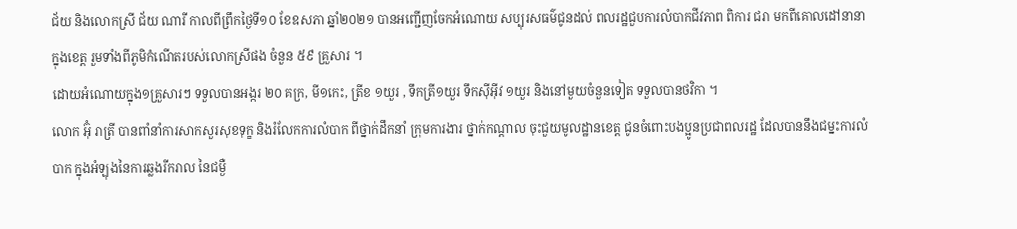ជ័យ និងលោកស្រី ជ័យ ណារី កាលពីព្រឹកថ្ងៃទី១០ ខែឧសភា ឆ្នាំ២០២១ បានអញ្ជើញចែកអំណោយ សប្បុរសធម៌ជូនដល់ ពលរដ្ឋជួបការលំបាកជីវភាព ពិការ ជរា មកពីគោលដៅនានា ក្នុងខេត្ត រួមទាំងពីភូមិកំណើតរបស់លោកស្រីផង ចំនួន ៥៩ គ្រួសារ ។
ដោយអំណោយក្នុង១គ្រួសារៗ ទទួលបានអង្ករ ២០ គក្រ, មី១កេះ, ត្រីខ ១យួរ , ទឹកត្រី១យួរ ទឹកស៊ីអុីវ ១យួរ និងនៅមួយចំនួនទៀត ទទួលបានថវិកា ។
លោក អ៊ុំ រាត្រី បានពាំនាំការសាកសួរសុខទុក្ខ និងរំលែកការលំបាក ពីថ្នាក់ដឹកនាំ ក្រុមការងារ ថ្នាក់កណ្តាល ចុះជួយមូលដ្ឋានខេត្ត ជូនចំពោះបងប្អូនប្រជាពលរដ្ឋ ដែលបាននឹងជម្នះការលំបាក ក្នុងអំឡុងនៃការឆ្លងរីករាល នៃជម្ងឺ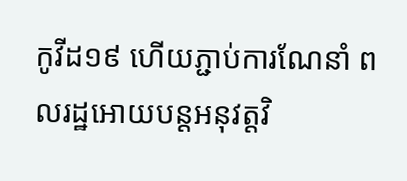កូវីដ១៩ ហើយភ្ជាប់ការណែនាំ ពលរដ្ឋអោយបន្តអនុវត្តវិ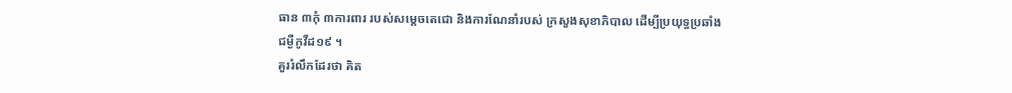ធាន ៣កុំ ៣ការពារ របស់សម្តេចតេជោ និងការណែនាំរបស់ ក្រសួងសុខាភិបាល ដើម្បីប្រយុទ្ធប្រឆាំង ជម្ងឺកូវីដ១៩ ។
គួររំលឹកដែរថា គិត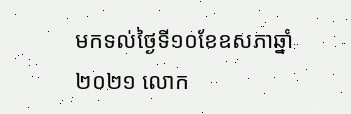មកទល់ថ្ងៃទី១០ខែឧសភាឆ្នាំ២០២១ លោក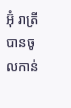អ៊ុំ រាត្រី បានចូលកាន់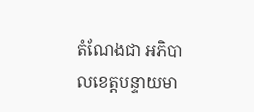តំណែងជា អភិបាលខេត្តបន្ទាយមា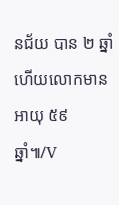នជ័យ បាន ២ ឆ្នាំ ហើយលោកមានអាយុ ៥៩ ឆ្នាំ៕/V